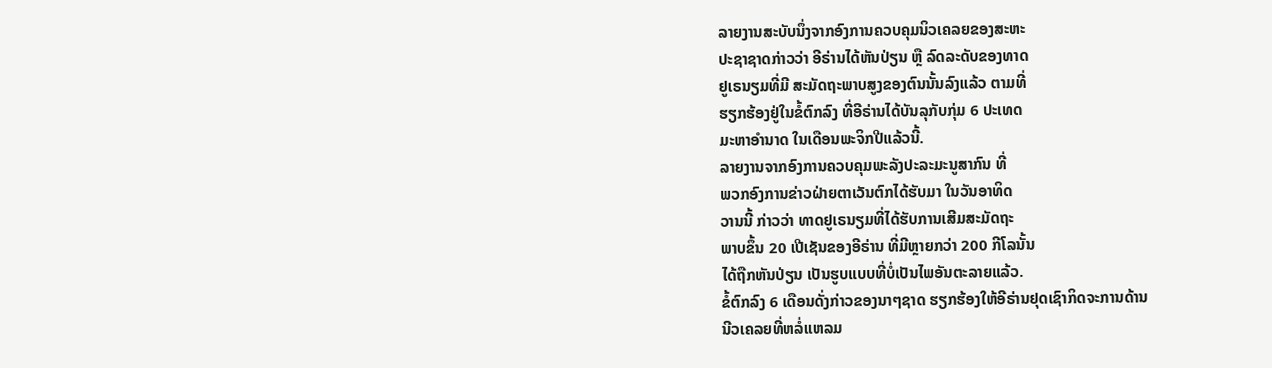ລາຍງານສະບັບນຶ່ງຈາກອົງການຄວບຄຸມນິວເຄລຍຂອງສະຫະ
ປະຊາຊາດກ່າວວ່າ ອີຣ່ານໄດ້ຫັນປ່ຽນ ຫຼື ລົດລະດັບຂອງທາດ
ຢູເຣນຽມທີ່ມີ ສະມັດຖະພາບສູງຂອງຕົນນັ້ນລົງແລ້ວ ຕາມທີ່
ຮຽກຮ້ອງຢູ່ໃນຂໍ້ຕົກລົງ ທີ່ອີຣ່ານໄດ້ບັນລຸກັບກຸ່ມ 6 ປະເທດ
ມະຫາອຳນາດ ໃນເດືອນພະຈິກປີແລ້ວນີ້.
ລາຍງານຈາກອົງການຄວບຄຸມພະລັງປະລະມະນູສາກົນ ທີ່
ພວກອົງການຂ່າວຝ່າຍຕາເວັນຕົກໄດ້ຮັບມາ ໃນວັນອາທິດ
ວານນີ້ ກ່າວວ່າ ທາດຢູເຣນຽມທີ່ໄດ້ຮັບການເສີມສະມັດຖະ
ພາບຂຶ້ນ 20 ເປີເຊັນຂອງອີຣ່ານ ທີ່ມີຫຼາຍກວ່າ 200 ກີໂລນັ້ນ
ໄດ້ຖືກຫັນປ່ຽນ ເປັນຮູບແບບທີ່ບໍ່ເປັນໄພອັນຕະລາຍແລ້ວ.
ຂໍ້ຕົກລົງ 6 ເດືອນດັ່ງກ່າວຂອງນາໆຊາດ ຮຽກຮ້ອງໃຫ້ອີຣ່ານຢຸດເຊົາກິດຈະການດ້ານ
ນີວເຄລຍທີ່ຫລໍ່ແຫລມ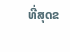ທີ່ສຸດຂ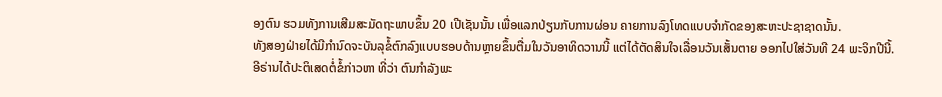ອງຕົນ ຮວມທັງການເສີມສະມັດຖະພາບຂຶ້ນ 20 ເປີເຊັນນັ້ນ ເພື່ອແລກປ່ຽນກັບການຜ່ອນ ຄາຍການລົງໂທດແບບຈຳກັດຂອງສະຫະປະຊາຊາດນັ້ນ.
ທັງສອງຝ່າຍໄດ້ມີກຳນົດຈະບັນລຸຂໍ້ຕົກລົງແບບຮອບດ້ານຫຼາຍຂຶ້ນຕື່ມໃນວັນອາທິດວານນີ້ ແຕ່ໄດ້ຕັດສິນໃຈເລື່ອນວັນເສັ້ນຕາຍ ອອກໄປໃສ່ວັນທີ 24 ພະຈິກປີນີ້.
ອີຣ່ານໄດ້ປະຕິເສດຕໍ່ຂໍ້ກ່າວຫາ ທີ່ວ່າ ຕົນກຳລັງພະ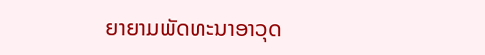ຍາຍາມພັດທະນາອາວຸດ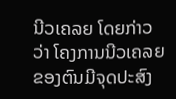ນີວເຄລຍ ໂດຍກ່າວວ່າ ໂຄງການນີວເຄລຍຂອງຕົນມີຈຸດປະສົງ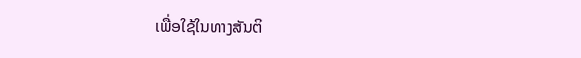ເພື່ອໃຊ້ໃນທາງສັນຕິ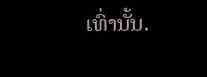ເທົ່ານັ້ນ.